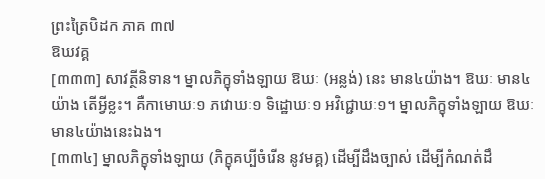ព្រះត្រៃបិដក ភាគ ៣៧
ឱឃវគ្គ
[៣៣៣] សាវត្ថីនិទាន។ ម្នាលភិក្ខុទាំងឡាយ ឱឃៈ (អន្លង់) នេះ មាន៤យ៉ាង។ ឱឃៈ មាន៤យ៉ាង តើអ្វីខ្លះ។ គឺកាមោឃៈ១ ភវោឃៈ១ ទិដ្ឋោឃៈ១ អវិជ្ជោឃៈ១។ ម្នាលភិក្ខុទាំងឡាយ ឱឃៈ មាន៤យ៉ាងនេះឯង។
[៣៣៤] ម្នាលភិក្ខុទាំងឡាយ (ភិក្ខុគប្បីចំរើន នូវមគ្គ) ដើម្បីដឹងច្បាស់ ដើម្បីកំណត់ដឹ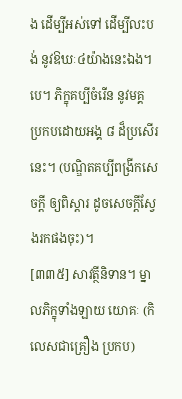ង ដើម្បីអស់ទៅ ដើម្បីលះបង់ នូវឱឃៈ៤យ៉ាងនេះឯង។បេ។ ភិក្ខុគប្បីចំរើន នូវមគ្គ ប្រកបដោយអង្គ ៨ ដ៏ប្រសើរនេះ។ (បណ្ឌិតគប្បីពង្រីកសេចក្តី ឲ្យពិស្តារ ដូចសេចក្តីស្វែងរកផងចុះ)។
[៣៣៥] សាវត្ថីនិទាន។ ម្នាលភិក្ខុទាំងឡាយ យោគៈ (កិលេសជាគ្រឿង ប្រកប)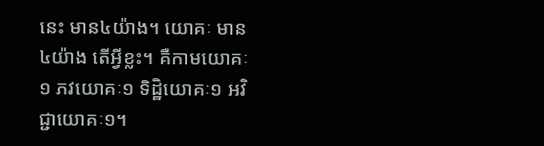នេះ មាន៤យ៉ាង។ យោគៈ មាន៤យ៉ាង តើអ្វីខ្លះ។ គឺកាមយោគៈ១ ភវយោគៈ១ ទិដ្ឋិយោគៈ១ អវិជ្ជាយោគៈ១។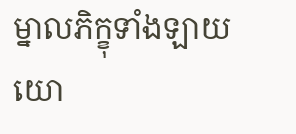ម្នាលភិក្ខុទាំងឡាយ យោ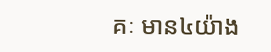គៈ មាន៤យ៉ាង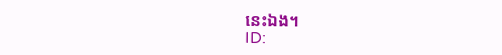នេះឯង។
ID: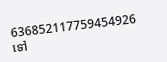636852117759454926
ទៅ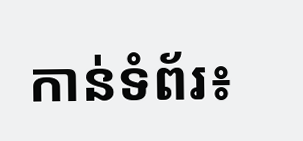កាន់ទំព័រ៖